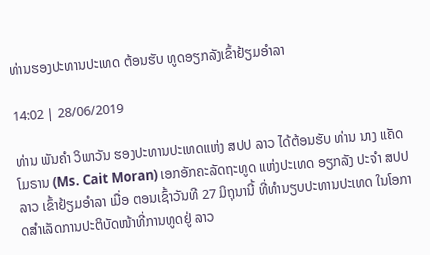ທ່ານຮອງປະທານປະເທດ ຕ້ອນຮັບ ທູດອຽກລັງເຂົ້າຢ້ຽມອຳລາ

14:02 | 28/06/2019

ທ່ານ ພັນຄຳ ວິພາວັນ ຮອງປະທານປະເທດແຫ່ງ ສປປ ລາວ ໄດ້ຕ້ອນຮັບ ທ່ານ ນາງ ແຄັດ ໂມຣານ (Ms. Cait Moran) ເອກອັກຄະລັດຖະທູດ ແຫ່ງປະເທດ ອຽກລັງ ປະຈຳ ສປປ ລາວ ເຂົ້າຢ້ຽມອຳລາ ເມື່ອ ຕອນເຊົ້າວັນທີ 27 ມິຖຸນານີ້ ທີ່ທຳນຽບປະທານປະເທດ ໃນໂອກາດສຳເລັດການປະຕິບັດໜ້າທີ່ການທູດຢູ່ ລາວ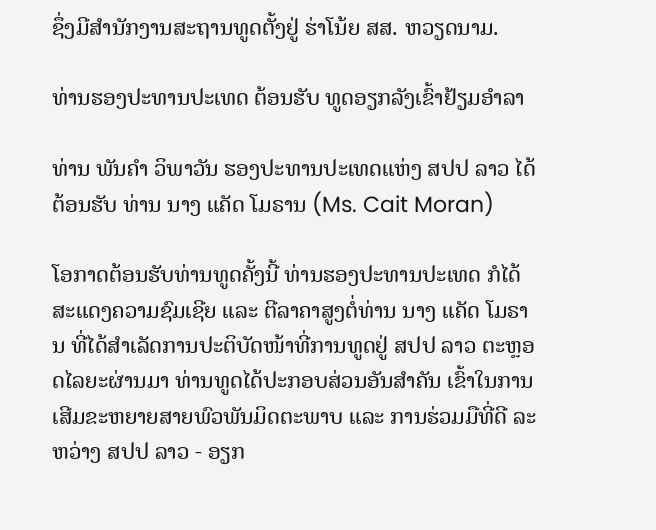ຊຶ່ງມີສຳນັກງານສະຖານທູດຕັ້ງຢູ່ ຮ່າໂນ້ຍ ສສ. ຫວຽດນາມ.

ທ່ານຮອງປະທານປະເທດ ຕ້ອນຮັບ ທູດອຽກລັງເຂົ້າຢ້ຽມອຳລາ

ທ່ານ ພັນຄຳ ວິພາວັນ ຮອງປະທານປະເທດແຫ່ງ ສປປ ລາວ ໄດ້ຕ້ອນຮັບ ທ່ານ ນາງ ແຄັດ ໂມຣານ (Ms. Cait Moran)

ໂອກາດຕ້ອນຮັບທ່ານທູດຄັ້ງນີ້ ທ່ານຮອງປະທານປະເທດ ກໍໄດ້ສະແດງຄວາມຊົມເຊີຍ ແລະ ຕີລາຄາສູງຕໍ່ທ່ານ ນາງ ແຄັດ ໂມຣານ ທີ່ໄດ້ສຳເລັດການປະຕິບັດໜ້າທີ່ການທູດຢູ່ ສປປ ລາວ ຕະຫຼອດໄລຍະຜ່ານມາ ທ່ານທູດໄດ້ປະກອບສ່ວນອັນສຳຄັນ ເຂົ້າໃນການເສີມຂະຫຍາຍສາຍພົວພັນມິດຕະພາບ ແລະ ການຮ່ວມມືທີ່ດີ ລະຫວ່າງ ສປປ ລາວ - ອຽກ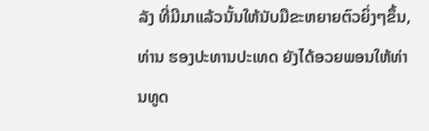ລັງ ທີ່ມີມາແລ້ວນັ້ນໃຫ້ນັບມືຂະຫຍາຍຕົວຍິ່ງໆຂຶ້ນ, ທ່ານ ຮອງປະທານປະເທດ ຍັງໄດ້ອວຍພອນໃຫ້ທ່ານທູດ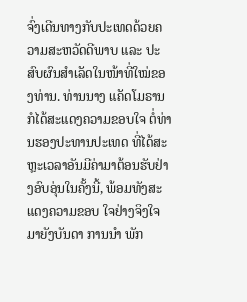ຈົ່ງເດີນທາງກັບປະເທດດ້ວຍຄວາມສະຫວັດດີພາບ ແລະ ປະສົບຜົນສຳເລັດໃນໜ້າທີ່ໃໝ່ຂອງທ່ານ. ທ່ານນາງ ແຄັດໂມຣານ ກໍໄດ້ສະແດງຄວາມຂອບໃຈ ຕໍ່ທ່ານຮອງປະທານປະເທດ ທີ່ໄດ້ສະຫຼະເວລາອັນມີຄ່າມາຕ້ອນຮັບຢ່າງອົບອຸ່ນໃນຄັ້ງນີ້, ພ້ອມທັງສະແດງຄວາມຂອບ ໃຈຢ່າງຈິງໃຈມາຍັງບັນດາ ການນຳ ພັກ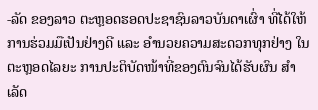-ລັດ ຂອງລາວ ຕະຫຼອດຮອດປະຊາຊົນລາວບັນດາເຜົ່າ ທີ່ໄດ້ໃຫ້ການຮ່ວມມືເປັນຢ່າງດີ ແລະ ອຳນວຍຄວາມສະດວກທຸກຢ່າງ ໃນຕະຫຼອດໄລຍະ ການປະຕິບັດໜ້າທີ່ຂອງຕົນຈົນໄດ້ຮັບຜົນ ສຳເລັດ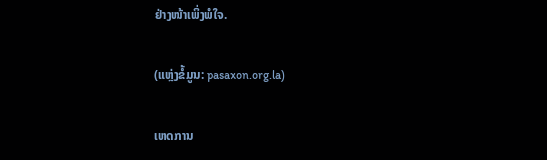ຢ່າງໜ້າເພິ່ງພໍໃຈ.

(ແຫຼ່ງຂໍ້ມູນ: pasaxon.org.la)

ເຫດການ